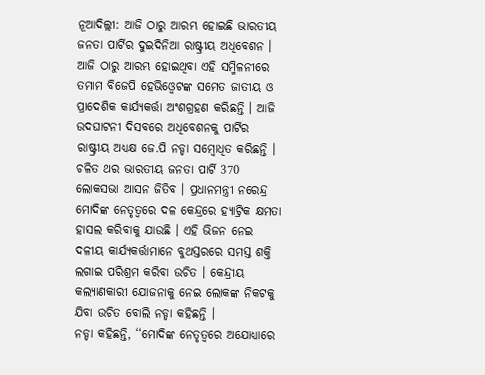ନୂଆଦିଲ୍ଲୀ: ଆଜି ଠାରୁ ଆରମ୍ଭ ହୋଇଛି ଭାରତୀୟ ଜନତା ପାର୍ଟିର ଦୁଇଦିନିଆ ରାଷ୍ଟ୍ରୀୟ ଅଧିବେଶନ । ଆଜି ଠାରୁ ଆରମ୍ଭ ହୋଇଥିବା ଏହି ସମ୍ମିଳନୀରେ ତମାମ ବିଜେପି ହେଭିଓ୍ବେଟଙ୍କ ସମେତ ଜାତୀୟ ଓ ପ୍ରାଦେଶିକ କାର୍ଯ୍ୟକର୍ତ୍ତା ଅଂଶଗ୍ରହଣ କରିଛନ୍ତି । ଆଜି ଉଦଘାଟନୀ ଦିସବରେ ଅଧିବେଶନକୁ ପାର୍ଟିର ରାଷ୍ଟ୍ରୀୟ ଅଧ୍ୟକ୍ଷ ଜେ.ପି ନଡ୍ଡା ସମ୍ବୋଧିତ କରିଛନ୍ତି । ଚଳିତ ଥର ଭାରତୀୟ ଜନତା ପାର୍ଟି 370 ଲୋକସଭା ଆସନ ଜିତିବ । ପ୍ରଧାନମନ୍ତ୍ରୀ ନରେନ୍ଦ୍ର ମୋଦିଙ୍କ ନେତୃତ୍ବରେ ଦଳ କେନ୍ଦ୍ରରେ ହ୍ୟାଟ୍ରିକ କ୍ଷମତା ହାସଲ କରିବାକୁ ଯାଉଛି । ଏହି ଭିଜନ ନେଇ ଦଳୀୟ କାର୍ଯ୍ୟକର୍ତ୍ତାମାନେ ବୁଥସ୍ତରରେ ସମସ୍ତ ଶକ୍ତି ଲଗାଇ ପରିଶ୍ରମ କରିବା ଉଚିତ । କେନ୍ଦ୍ରୀୟ କଲ୍ୟାଣକାରୀ ଯୋଜନାକୁ ନେଇ ଲୋକଙ୍କ ନିକଟକୁ ଯିବା ଉଚିତ ବୋଲି ନଡ୍ଡା କହିଛନ୍ତି ।
ନଡ୍ଡା କହିଛନ୍ତି, ‘‘ମୋଦିଙ୍କ ନେତୃତ୍ବରେ ଅଯୋଧ୍ୟାରେ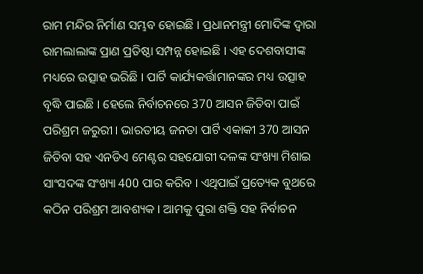ରାମ ମନ୍ଦିର ନିର୍ମାଣ ସମ୍ଭବ ହୋଇଛି । ପ୍ରଧାନମନ୍ତ୍ରୀ ମୋଦିଙ୍କ ଦ୍ବାରା ରାମଲାଲାଙ୍କ ପ୍ରାଣ ପ୍ରତିଷ୍ଠା ସମ୍ପନ୍ନ ହୋଇଛି । ଏହ ଦେଶବାସୀଙ୍କ ମଧ୍ୟରେ ଉତ୍ସାହ ଭରିଛି । ପାର୍ଟି କାର୍ଯ୍ୟକର୍ତ୍ତାମାନଙ୍କର ମଧ୍ୟ ଉତ୍ସାହ ବୃଦ୍ଧି ପାଇଛି । ହେଲେ ନିର୍ବାଚନରେ 370 ଆସନ ଜିତିବା ପାଇଁ ପରିଶ୍ରମ ଜରୁରୀ । ଭାରତୀୟ ଜନତା ପାର୍ଟି ଏକାକୀ 370 ଆସନ ଜିତିବା ସହ ଏନଡିଏ ମେଣ୍ଟର ସହଯୋଗୀ ଦଳଙ୍କ ସଂଖ୍ୟା ମିଶାଇ ସାଂସଦଙ୍କ ସଂଖ୍ୟା 400 ପାର କରିବ । ଏଥିପାଇଁ ପ୍ରତ୍ୟେକ ବୁଥରେ କଠିନ ପରିଶ୍ରମ ଆବଶ୍ୟକ । ଆମକୁ ପୁରା ଶକ୍ତି ସହ ନିର୍ବାଚନ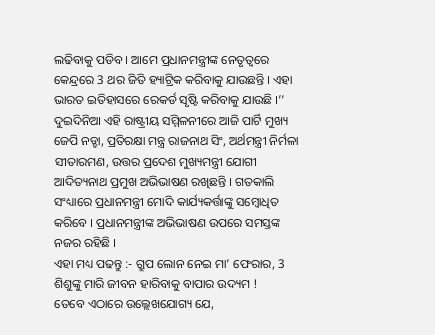ଲଢିବାକୁ ପଡିବ । ଆମେ ପ୍ରଧାନମନ୍ତ୍ରୀଙ୍କ ନେତୃତ୍ବରେ କେନ୍ଦ୍ରରେ 3 ଥର ଜିତି ହ୍ୟାଟ୍ରିକ କରିବାକୁ ଯାଉଛନ୍ତି । ଏହା ଭାରତ ଇତିହାସରେ ରେକର୍ଡ ସୃଷ୍ଟି କରିବାକୁ ଯାଉଛି ।’’
ଦୁଇଦିନିଆ ଏହି ରାଷ୍ଟ୍ରୀୟ ସମ୍ମିଳନୀରେ ଆଜି ପାର୍ଟି ମୁଖ୍ୟ ଜେପି ନଡ୍ଡା, ପ୍ରତିରକ୍ଷା ମନ୍ତ୍ର ରାଜନାଥ ସିଂ, ଅର୍ଥମନ୍ତ୍ରୀ ନିର୍ମଳା ସୀତାରମଣ, ଉତ୍ତର ପ୍ରଦେଶ ମୁଖ୍ୟମନ୍ତ୍ରୀ ଯୋଗୀ ଆଦିତ୍ୟନାଥ ପ୍ରମୁଖ ଅଭିଭାଷଣ ରଖିଛନ୍ତି । ଗତକାଲି ସଂଧ୍ୟାରେ ପ୍ରଧାନମନ୍ତ୍ରୀ ମୋଦି କାର୍ଯ୍ୟକର୍ତ୍ତାଙ୍କୁ ସମ୍ବୋଧିତ କରିବେ । ପ୍ରଧାନମନ୍ତ୍ରୀଙ୍କ ଅଭିଭାଷଣ ଉପରେ ସମସ୍ତଙ୍କ ନଜର ରହିଛି ।
ଏହା ମଧ୍ୟ ପଢନ୍ତୁ :- ଗ୍ରୁପ ଲୋନ ନେଇ ମା’ ଫେରାର, 3 ଶିଶୁଙ୍କୁ ମାରି ଜୀବନ ହାରିବାକୁ ବାପାର ଉଦ୍ୟମ !
ତେବେ ଏଠାରେ ଉଲ୍ଲେଖଯୋଗ୍ୟ ଯେ,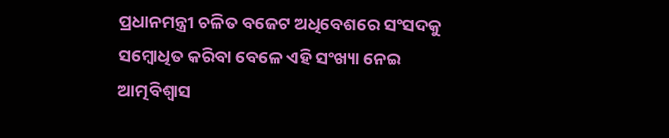ପ୍ରଧାନମନ୍ତ୍ରୀ ଚଳିତ ବଜେଟ ଅଧିବେଶରେ ସଂସଦକୁ ସମ୍ବୋଧିତ କରିବା ବେଳେ ଏହି ସଂଖ୍ୟା ନେଇ ଆତ୍ମବିଶ୍ବାସ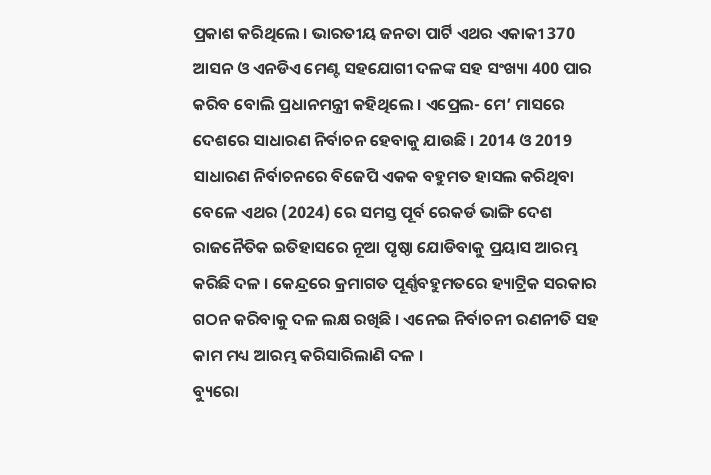ପ୍ରକାଶ କରିଥିଲେ । ଭାରତୀୟ ଜନତା ପାର୍ଟି ଏଥର ଏକାକୀ 370 ଆସନ ଓ ଏନଡିଏ ମେଣ୍ଟ ସହଯୋଗୀ ଦଳଙ୍କ ସହ ସଂଖ୍ୟା 400 ପାର କରିବ ବୋଲି ପ୍ରଧାନମନ୍ତ୍ରୀ କହିଥିଲେ । ଏପ୍ରେଲ- ମେ’ ମାସରେ ଦେଶରେ ସାଧାରଣ ନିର୍ବାଚନ ହେବାକୁ ଯାଉଛି । 2014 ଓ 2019 ସାଧାରଣ ନିର୍ବାଚନରେ ବିଜେପି ଏକକ ବହୁମତ ହାସଲ କରିଥିବା ବେଳେ ଏଥର (2024) ରେ ସମସ୍ତ ପୂର୍ବ ରେକର୍ଡ ଭାଙ୍ଗି ଦେଶ ରାଜନୈତିକ ଇତିହାସରେ ନୂଆ ପୃଷ୍ଠା ଯୋଡିବାକୁ ପ୍ରୟାସ ଆରମ୍ଭ କରିଛି ଦଳ । କେନ୍ଦ୍ରରେ କ୍ରମାଗତ ପୂର୍ଣ୍ଣବହୁମତରେ ହ୍ୟାଟ୍ରିକ ସରକାର ଗଠନ କରିବାକୁ ଦଳ ଲକ୍ଷ ରଖିଛି । ଏନେଇ ନିର୍ବାଚନୀ ରଣନୀତି ସହ କାମ ମଧ୍ୟ ଆରମ୍ଭ କରିସାରିଲାଣି ଦଳ ।
ବ୍ୟୁରୋ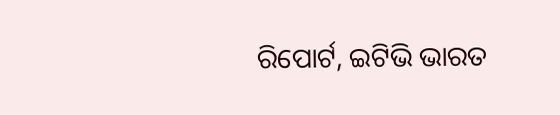ରିପୋର୍ଟ, ଇଟିଭି ଭାରତ